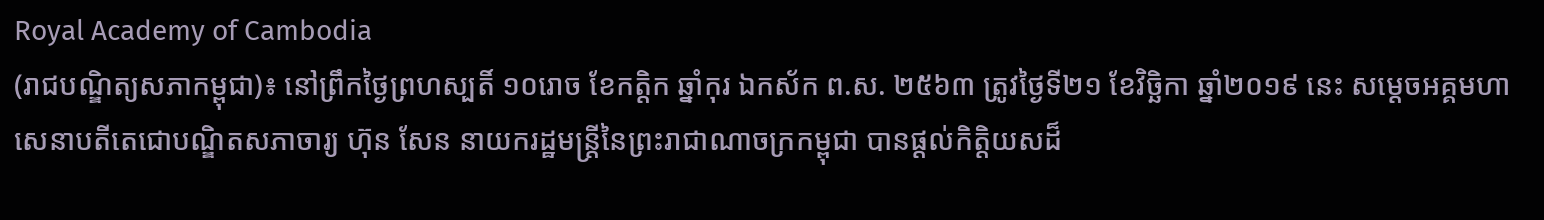Royal Academy of Cambodia
(រាជបណ្ឌិត្យសភាកម្ពុជា)៖ នៅព្រឹកថ្ងៃព្រហស្បតិ៍ ១០រោច ខែកត្ដិក ឆ្នាំកុរ ឯកស័ក ព.ស. ២៥៦៣ ត្រូវថ្ងៃទី២១ ខែវិច្ឆិកា ឆ្នាំ២០១៩ នេះ សម្ដេចអគ្គមហាសេនាបតីតេជោបណ្ឌិតសភាចារ្យ ហ៊ុន សែន នាយករដ្ឋមន្ត្រីនៃព្រះរាជាណាចក្រកម្ពុជា បានផ្ដល់កិត្តិយសដ៏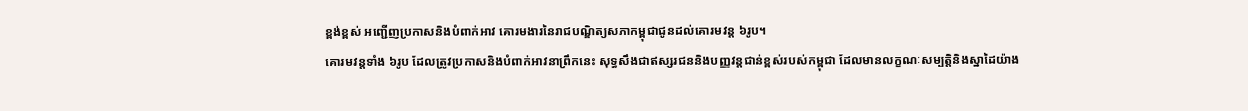ខ្ពង់ខ្ពស់ អញ្ជើញប្រកាសនិងបំពាក់អាវ គោរមងារនៃរាជបណ្ឌិត្យសភាកម្ពុជាជូនដល់គោរមវន្ត ៦រូប។
គោរមវន្តទាំង ៦រូប ដែលត្រូវប្រកាសនិងបំពាក់អាវនាព្រឹកនេះ សុទ្ធសឹងជាឥស្សរជននិងបញ្ញវន្តជាន់ខ្ពស់របស់កម្ពុជា ដែលមានលក្ខណៈសម្បត្តិនិងស្នាដៃយ៉ាង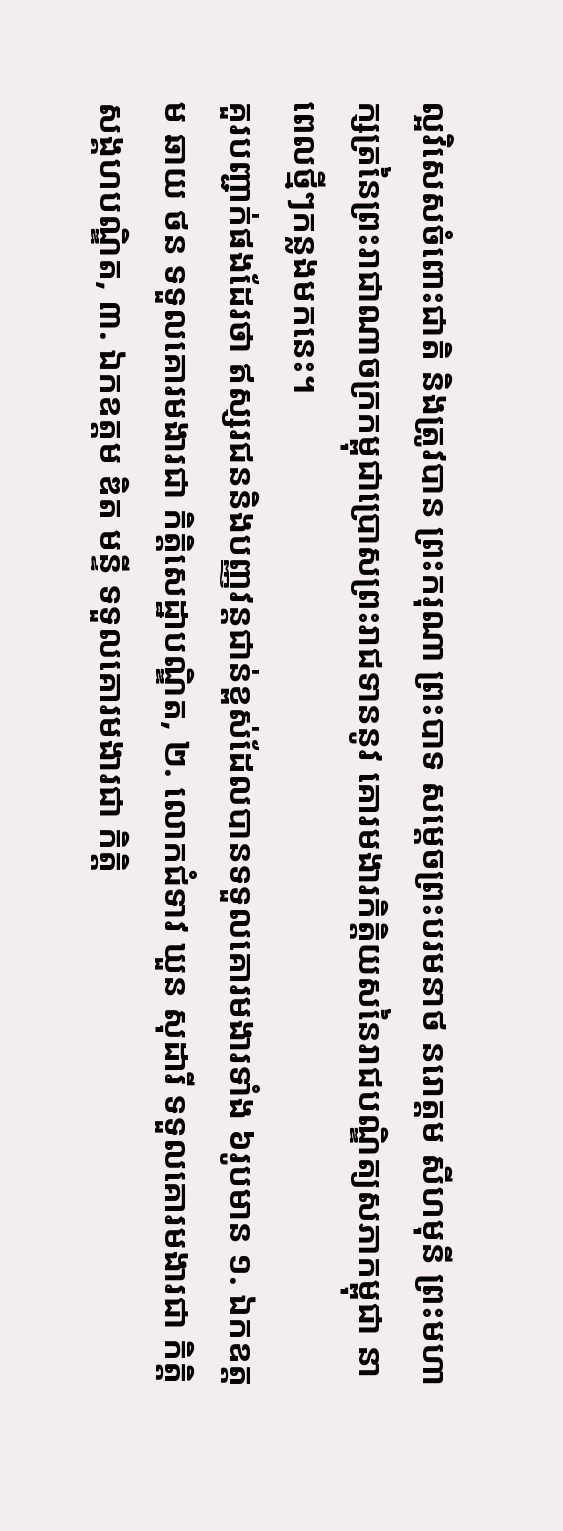ល្អវិសេសចំពោះជាតិ និងត្រូវបាន ព្រះករុណា ព្រះបាទ សម្ដេចព្រះបរមនាថ នរោត្ដម សីហមុនី ព្រះមហាក្សត្រនៃព្រះរាជាណាចក្រកម្ពុជាប្រោសព្រះរាជទាននូវ គោរមងារកិត្តិយសនៃរាជបណ្ឌិត្យសភាកម្ពុជា នាពេលថ្មីៗកន្លងមកនេះ។
គួរបញ្ជាក់ផងដែរថា ឥស្សរជននិងបញ្ញវន្តជាន់ខ្ពស់ដែលបានទទួលគោរមងារទាំង ៦រូបមាន ១. ឯកឧត្ដម ឆាយ ថន ទទួលគោរមងារជា កិតិ្តសេដ្ឋាបណ្ឌិត, ២. លោកជំទាវ ឃួន សុដារី ទទួលគោរមងារជា កិតិ្តសង្គហបណ្ឌិត, ៣. ឯកឧត្ដម ឌិត មន្ទី ទទួលគោរមងារជា កិត្តិ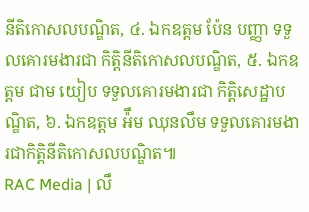នីតិកោសលបណ្ឌិត, ៤. ឯកឧត្ដម ប៉ែន បញ្ញា ទទួលគោរមងារជា កិត្តិនីតិកោសលបណ្ឌិត, ៥. ឯកឧត្ដម ជាម យៀប ទទួលគោរមងារជា កិតិ្តសេដ្ឋាបណ្ឌិត, ៦. ឯកឧត្ដម អ៉ឹម ឈុនលឹម ទទួលគោរមងារជាកិត្តិនីតិកោសលបណ្ឌិត៕
RAC Media | លឹ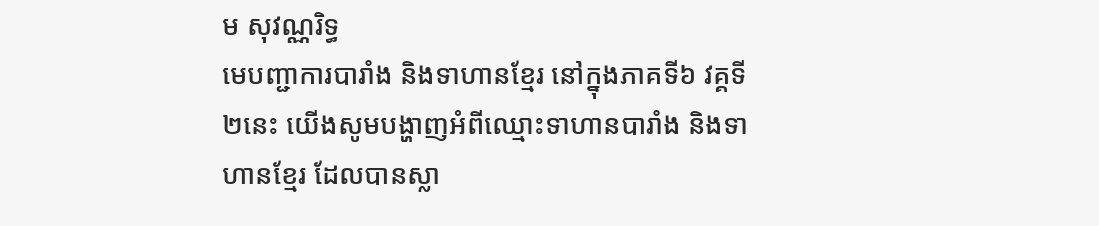ម សុវណ្ណរិទ្ធ
មេបញ្ជាការបារាំង និងទាហានខ្មែរ នៅក្នុងភាគទី៦ វគ្គទី២នេះ យើងសូមបង្ហាញអំពីឈ្មោះទាហានបារាំង និងទាហានខ្មែរ ដែលបានស្លា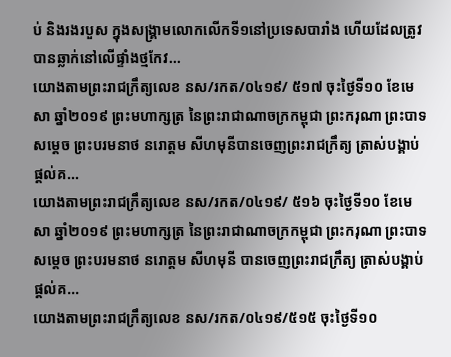ប់ និងរងរបួស ក្នុងសង្គ្រាមលោកលើកទី១នៅប្រទេសបារាំង ហើយដែលត្រូវបានឆ្លាក់នៅលើផ្ទាំងថ្មកែវ...
យោងតាមព្រះរាជក្រឹត្យលេខ នស/រកត/០៤១៩/ ៥១៧ ចុះថ្ងៃទី១០ ខែមេសា ឆ្នាំ២០១៩ ព្រះមហាក្សត្រ នៃព្រះរាជាណាចក្រកម្ពុជា ព្រះករុណា ព្រះបាទ សម្តេច ព្រះបរមនាថ នរោត្តម សីហមុនីបានចេញព្រះរាជក្រឹត្យ ត្រាស់បង្គាប់ផ្តល់គ...
យោងតាមព្រះរាជក្រឹត្យលេខ នស/រកត/០៤១៩/ ៥១៦ ចុះថ្ងៃទី១០ ខែមេសា ឆ្នាំ២០១៩ ព្រះមហាក្សត្រ នៃព្រះរាជាណាចក្រកម្ពុជា ព្រះករុណា ព្រះបាទ សម្តេច ព្រះបរមនាថ នរោត្តម សីហមុនី បានចេញព្រះរាជក្រឹត្យ ត្រាស់បង្គាប់ផ្តល់គ...
យោងតាមព្រះរាជក្រឹត្យលេខ នស/រកត/០៤១៩/៥១៥ ចុះថ្ងៃទី១០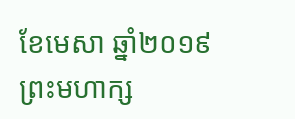ខែមេសា ឆ្នាំ២០១៩ ព្រះមហាក្ស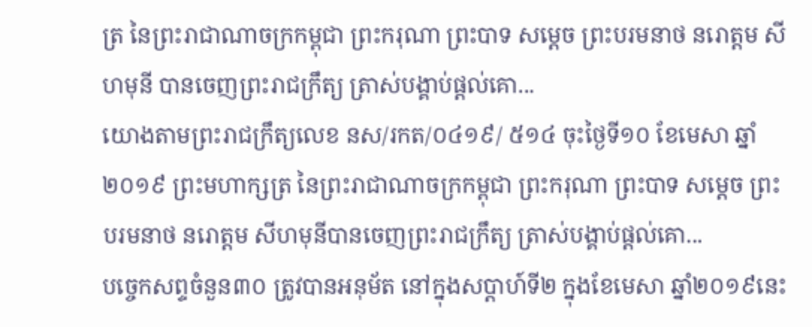ត្រ នៃព្រះរាជាណាចក្រកម្ពុជា ព្រះករុណា ព្រះបាទ សម្តេច ព្រះបរមនាថ នរោត្តម សីហមុនី បានចេញព្រះរាជក្រឹត្យ ត្រាស់បង្គាប់ផ្តល់គោ...
យោងតាមព្រះរាជក្រឹត្យលេខ នស/រកត/០៤១៩/ ៥១៤ ចុះថ្ងៃទី១០ ខែមេសា ឆ្នាំ២០១៩ ព្រះមហាក្សត្រ នៃព្រះរាជាណាចក្រកម្ពុជា ព្រះករុណា ព្រះបាទ សម្តេច ព្រះបរមនាថ នរោត្តម សីហមុនីបានចេញព្រះរាជក្រឹត្យ ត្រាស់បង្គាប់ផ្តល់គោ...
បច្ចេកសព្ទចំនួន៣០ ត្រូវបានអនុម័ត នៅក្នុងសប្តាហ៍ទី២ ក្នុងខែមេសា ឆ្នាំ២០១៩នេះ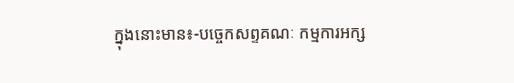ក្នុងនោះមាន៖-បច្ចេកសព្ទគណៈ កម្មការអក្ស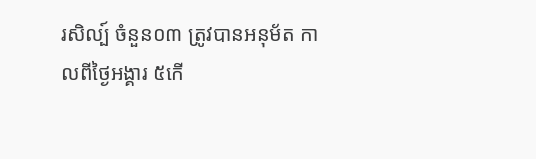រសិល្ប៍ ចំនួន០៣ ត្រូវបានអនុម័ត កាលពីថ្ងៃអង្គារ ៥កើ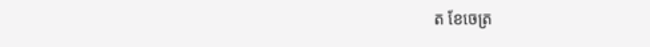ត ខែចេត្រ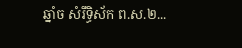ឆ្នាំច សំរឹទ្ធិស័ក ព.ស.២...